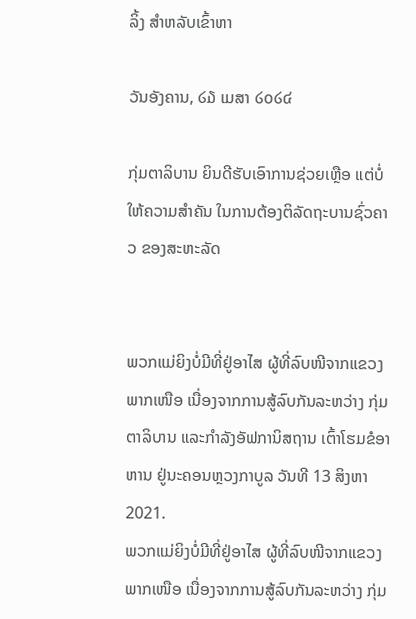ລິ້ງ ສຳຫລັບເຂົ້າຫາ

ວັນອັງຄານ, ໒໓ ເມສາ ໒໐໒໔

ກຸ່ມຕາລິບານ ຍິນດີຮັບເອົາການຊ່ວຍເຫຼືອ ແຕ່ບໍ່ໃຫ້ຄວາມສຳຄັນ ໃນການຕ້ອງຕິລັດຖະບານຊົ່ວຄາວ ຂອງສະຫະລັດ


ພວກແມ່ຍິງບໍ່ມີທີ່ຢູ່ອາໄສ ຜູ້ທີ່ລົບໜີຈາກແຂວງພາກເໜືອ ເນື່ອງຈາກການສູ້ລົບກັນລະຫວ່າງ ກຸ່ມຕາລິບານ ແລະກຳລັງອັຟການິສຖານ ເຕົ້າໂຮມຂໍອາຫານ ຢູ່ນະຄອນຫຼວງກາບູລ ວັນທີ 13 ສິງຫາ 2021.
ພວກແມ່ຍິງບໍ່ມີທີ່ຢູ່ອາໄສ ຜູ້ທີ່ລົບໜີຈາກແຂວງພາກເໜືອ ເນື່ອງຈາກການສູ້ລົບກັນລະຫວ່າງ ກຸ່ມ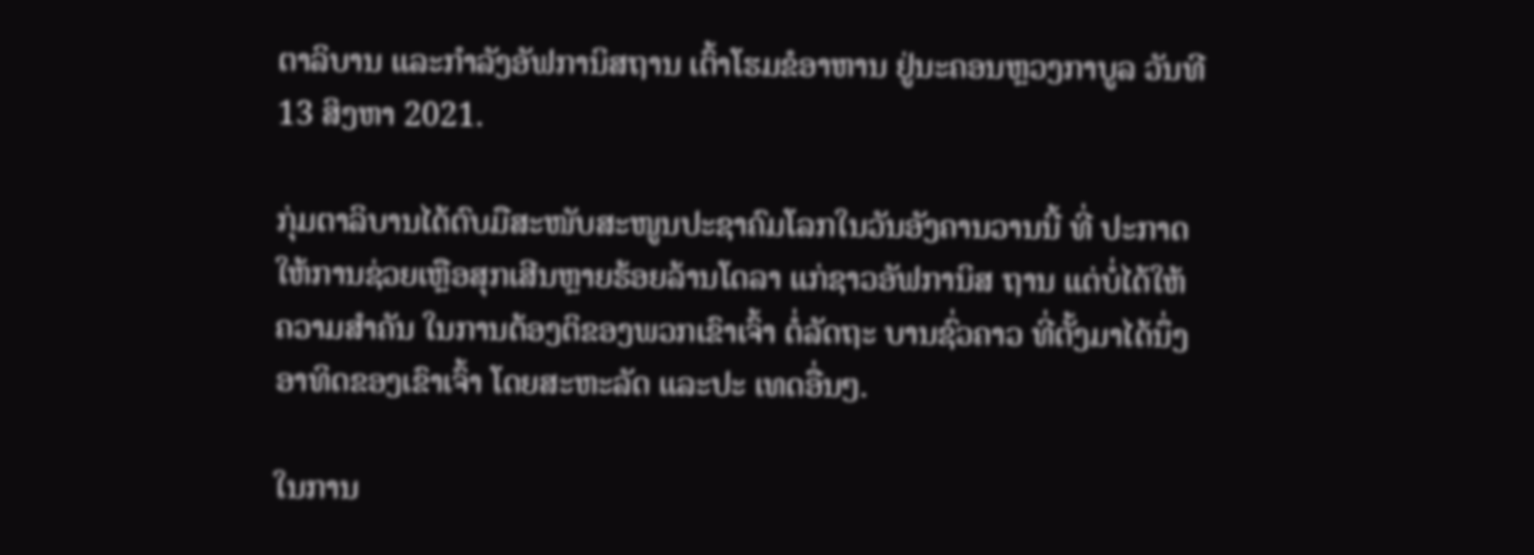ຕາລິບານ ແລະກຳລັງອັຟການິສຖານ ເຕົ້າໂຮມຂໍອາຫານ ຢູ່ນະຄອນຫຼວງກາບູລ ວັນທີ 13 ສິງຫາ 2021.

ກຸ່ມຕາລິບານໄດ້ຕົບມືສະໜັບສະໜູນປະຊາຄົມໂລກໃນວັນອັງຄານວານນີ້ ທີ່ ປະກາດ
ໃຫ້ການຊ່ວຍເຫຼືອສຸກເສີນຫຼາຍຮ້ອຍລ້ານໂດລາ ແກ່ຊາວອັຟການິສ ຖານ ແຕ່ບໍ່ໄດ້ໃຫ້
ຄວາມສຳຄັນ ໃນການຕ້ອງຕິຂອງພວກເຂົາເຈົ້າ ຕໍ່ລັດຖະ ບານຊົ່ວຄາວ ທີ່ຕັ້ງມາໄດ້ນຶ່ງ
ອາທິດຂອງເຂົາເຈົ້າ ໂດຍສະຫະລັດ ແລະປະ ເທດອື່ນໆ.

ໃນການ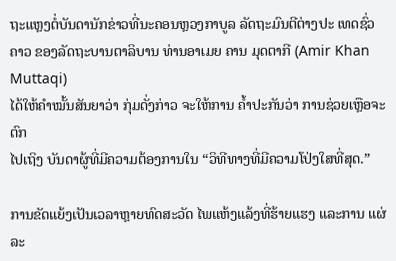ຖະແຫຼງຕໍ່ບັນດານັກຂ່າວທີ່ນະຄອນຫຼວງກາບູລ ລັດຖະມົນຕີຕ່າງປະ ເທດຊົ່ວ
ຄາວ ຂອງລັດຖະບານຕາລິບານ ທ່ານອາເມຍ ຄານ ມຸດຕາກີ (Amir Khan Muttaqi)
ໄດ້ໃຫ້ຄຳໝັ້ນສັນຍາວ່າ ກຸ່ມດັ່ງກ່າວ ຈະໃຫ້ການ ຄໍ້າປະກັນວ່າ ການຊ່ວຍເຫຼືອຈະຕົກ
ໄປເຖິງ ບັນດາຜູ້ທີ່ມີຄວາມຕ້ອງການໃນ “ວິທີທາງທີ່ມີຄວາມໂປ່ງໃສທີ່ສຸດ.”

ການຂັດແຍ້ງເປັນເວລາຫຼາຍທົດສະວັດ ໄພແຫ້ງແລ້ງທີ່ຮ້າຍແຮງ ແລະການ ແຜ່ລະ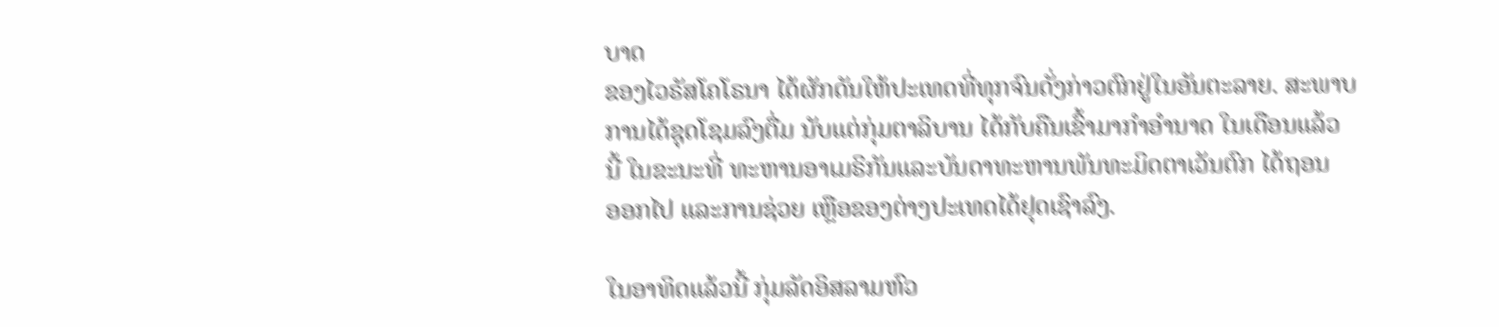ບາດ
ຂອງໄວຣັສໂຄໂຣນາ ໄດ້ຜັກດັນໃຫ້ປະເທດທີ່ທຸກຈົນດັ່ງກ່າວຕົກຢູ່ໃນອັນຕະລາຍ. ສະພາບ
ການໄດ້ຊຸດໂຊມລົງຕື່ມ ນັບແຕ່ກຸ່ມຕາລິບານ ໄດ້ກັບຄືນເຂົ້າມາກຳອຳນາດ ໃນເດືອນແລ້ວ
ນີ້ ໃນຂະນະທີ່ ທະຫານອາເມຣິກັນແລະບັນດາທະຫານພັນທະມິດຕາເວັນຕົກ ໄດ້ຖອນ
ອອກໄປ ແລະການຊ່ວຍ ເຫຼືອຂອງຕ່າງປະເທດໄດ້ຢຸດເຊົາລົງ.

ໃນອາທິດແລ້ວນີ້ ກຸ່ມລັດອິສລາມຫົວ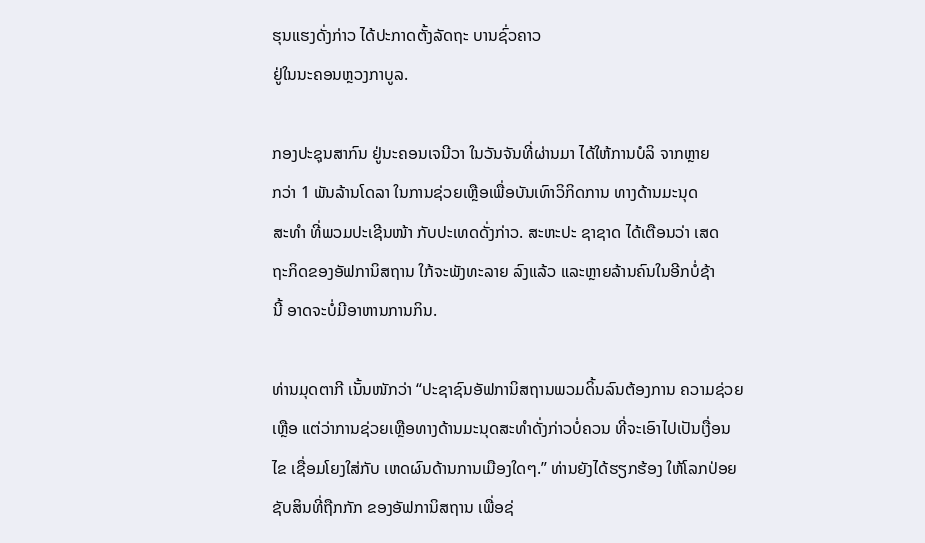ຮຸນແຮງດັ່ງກ່າວ ໄດ້ປະກາດຕັ້ງລັດຖະ ບານຊົ່ວຄາວ
ຢູ່ໃນນະຄອນຫຼວງກາບູລ.

ກອງປະຊຸນສາກົນ ຢູ່ນະຄອນເຈນີວາ ໃນວັນຈັນທີ່ຜ່ານມາ ໄດ້ໃຫ້ການບໍລິ ຈາກຫຼາຍ
ກວ່າ 1 ພັນລ້ານໂດລາ ໃນການຊ່ວຍເຫຼືອເພື່ອບັນເທົາວິກິດການ ທາງດ້ານມະນຸດ
ສະທຳ ທີ່ພວມປະເຊີນໜ້າ ກັບປະເທດດັ່ງກ່າວ. ສະຫະປະ ຊາຊາດ ໄດ້ເຕືອນວ່າ ເສດ
ຖະກິດຂອງອັຟການິສຖານ ໃກ້ຈະພັງທະລາຍ ລົງແລ້ວ ແລະຫຼາຍລ້ານຄົນໃນອີກບໍ່ຊ້າ
ນີ້ ອາດຈະບໍ່ມີອາຫານການກິນ.

ທ່ານມຸດຕາກີ ເນັ້ນໜັກວ່າ “ປະຊາຊົນອັຟການິສຖານພວມດິ້ນລົນຕ້ອງການ ຄວາມຊ່ວຍ
ເຫຼືອ ແຕ່ວ່າການຊ່ວຍເຫຼືອທາງດ້ານມະນຸດສະທຳດັ່ງກ່າວບໍ່ຄວນ ທີ່ຈະເອົາໄປເປັນເງື່ອນ
ໄຂ ເຊື່ອມໂຍງໃສ່ກັບ ເຫດຜົນດ້ານການເມືອງໃດໆ.” ທ່ານຍັງໄດ້ຮຽກຮ້ອງ ໃຫ້ໂລກປ່ອຍ
ຊັບສິນທີ່ຖືກກັກ ຂອງອັຟການິສຖານ ເພື່ອຊ່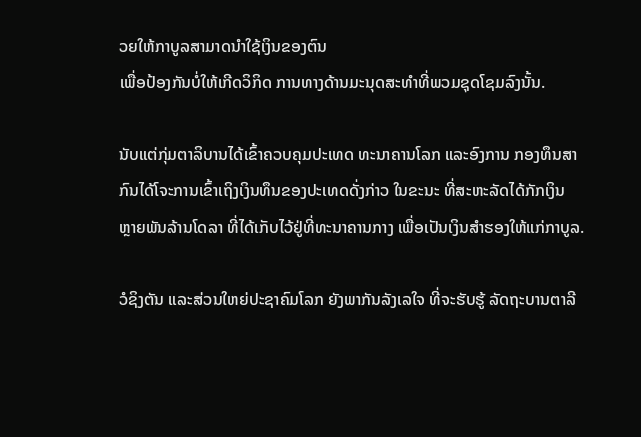ວຍໃຫ້ກາບູລສາມາດນຳໃຊ້ເງິນຂອງຕົນ
ເພື່ອປ້ອງກັນບໍ່ໃຫ້ເກີດວິກິດ ການທາງດ້ານມະນຸດສະທຳທີ່ພວມຊຸດໂຊມລົງນັ້ນ.

ນັບແຕ່ກຸ່ມຕາລິບານໄດ້ເຂົ້າຄວບຄຸມປະເທດ ທະນາຄານໂລກ ແລະອົງການ ກອງທຶນສາ
ກົນໄດ້ໂຈະການເຂົ້າເຖິງເງິນທຶນຂອງປະເທດດັ່ງກ່າວ ໃນຂະນະ ທີ່ສະຫະລັດໄດ້ກັກເງິນ
ຫຼາຍພັນລ້ານໂດລາ ທີ່ໄດ້ເກັບໄວ້ຢູ່ທີ່ທະນາຄານກາງ ເພື່ອເປັນເງິນສຳຮອງໃຫ້ແກ່ກາບູລ.

ວໍຊິງຕັນ ແລະສ່ວນໃຫຍ່ປະຊາຄົມໂລກ ຍັງພາກັນລັງເລໃຈ ທີ່ຈະຮັບຮູ້ ລັດຖະບານຕາລີ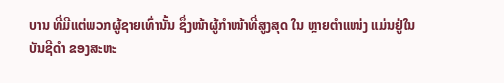ບານ ທີ່ມີແຕ່ພວກຜູ້ຊາຍເທົ່ານັ້ນ ຊຶ່ງໜ້າຜູ້ກຳໜ້າທີ່ສູງສຸດ ໃນ ຫຼາຍຕຳແໜ່ງ ແມ່ນຢູ່ໃນ
ບັນຊີດຳ ຂອງສະຫະ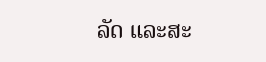ລັດ ແລະສະ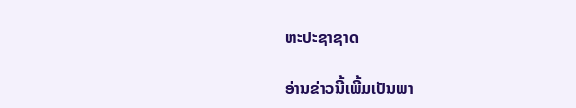ຫະປະຊາຊາດ

ອ່ານຂ່າວນີ້ເພີ້ມເປັນພາ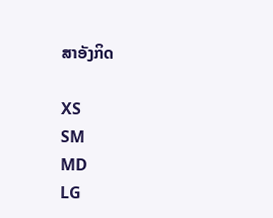ສາອັງກິດ

XS
SM
MD
LG